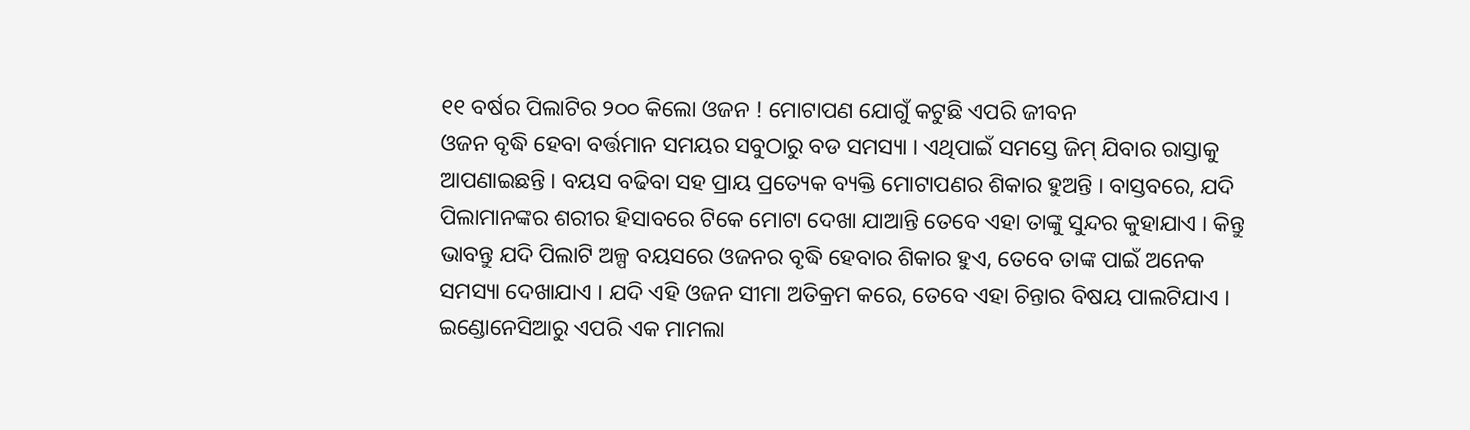୧୧ ବର୍ଷର ପିଲାଟିର ୨୦୦ କିଲୋ ଓଜନ ! ମୋଟାପଣ ଯୋଗୁଁ କଟୁଛି ଏପରି ଜୀବନ
ଓଜନ ବୃଦ୍ଧି ହେବା ବର୍ତ୍ତମାନ ସମୟର ସବୁଠାରୁ ବଡ ସମସ୍ୟା । ଏଥିପାଇଁ ସମସ୍ତେ ଜିମ୍ ଯିବାର ରାସ୍ତାକୁ ଆପଣାଇଛନ୍ତି । ବୟସ ବଢିବା ସହ ପ୍ରାୟ ପ୍ରତ୍ୟେକ ବ୍ୟକ୍ତି ମୋଟାପଣର ଶିକାର ହୁଅନ୍ତି । ବାସ୍ତବରେ, ଯଦି ପିଲାମାନଙ୍କର ଶରୀର ହିସାବରେ ଟିକେ ମୋଟା ଦେଖା ଯାଆନ୍ତି ତେବେ ଏହା ତାଙ୍କୁ ସୁନ୍ଦର କୁହାଯାଏ । କିନ୍ତୁ ଭାବନ୍ତୁ ଯଦି ପିଲାଟି ଅଳ୍ପ ବୟସରେ ଓଜନର ବୃଦ୍ଧି ହେବାର ଶିକାର ହୁଏ, ତେବେ ତାଙ୍କ ପାଇଁ ଅନେକ ସମସ୍ୟା ଦେଖାଯାଏ । ଯଦି ଏହି ଓଜନ ସୀମା ଅତିକ୍ରମ କରେ, ତେବେ ଏହା ଚିନ୍ତାର ବିଷୟ ପାଲଟିଯାଏ । ଇଣ୍ଡୋନେସିଆରୁ ଏପରି ଏକ ମାମଲା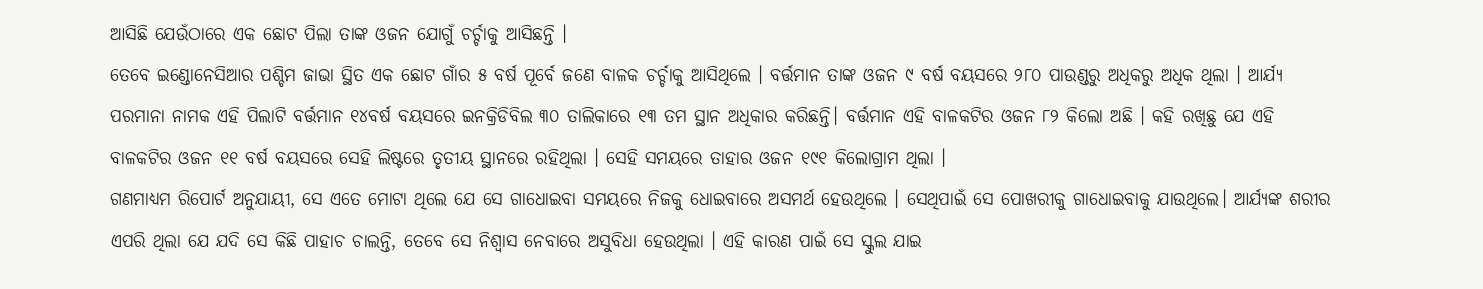ଆସିଛି ଯେଉଁଠାରେ ଏକ ଛୋଟ ପିଲା ତାଙ୍କ ଓଜନ ଯୋଗୁଁ ଚର୍ଚ୍ଚାକୁ ଆସିଛନ୍ତି ।
ତେବେ ଇଣ୍ଡୋନେସିଆର ପଶ୍ଚିମ ଜାଭା ସ୍ଥିତ ଏକ ଛୋଟ ଗାଁର ୫ ବର୍ଷ ପୂର୍ବେ ଜଣେ ବାଳକ ଚର୍ଚ୍ଚାକୁ ଆସିଥିଲେ । ବର୍ତ୍ତମାନ ତାଙ୍କ ଓଜନ ୯ ବର୍ଷ ବୟସରେ ୨୮୦ ପାଉଣ୍ଡରୁ ଅଧିକରୁ ଅଧିକ ଥିଲା । ଆର୍ଯ୍ୟ ପରମାନା ନାମକ ଏହି ପିଲାଟି ବର୍ତ୍ତମାନ ୧୪ବର୍ଷ ବୟସରେ ଇନକ୍ରିଡିବିଲ ୩୦ ତାଲିକାରେ ୧୩ ତମ ସ୍ଥାନ ଅଧିକାର କରିଛନ୍ତି। ବର୍ତ୍ତମାନ ଏହି ବାଳକଟିର ଓଜନ ୮୨ କିଲୋ ଅଛି । କହି ରଖିଛୁ ଯେ ଏହି ବାଳକଟିର ଓଜନ ୧୧ ବର୍ଷ ବୟସରେ ସେହି ଲିଷ୍ଟରେ ତୃତୀୟ ସ୍ଥାନରେ ରହିଥିଲା । ସେହି ସମୟରେ ତାହାର ଓଜନ ୧୯୧ କିଲୋଗ୍ରାମ ଥିଲା ।
ଗଣମାଧ୍ୟମ ରିପୋର୍ଟ ଅନୁଯାୟୀ, ସେ ଏତେ ମୋଟା ଥିଲେ ଯେ ସେ ଗାଧୋଇବା ସମୟରେ ନିଜକୁ ଧୋଇବାରେ ଅସମର୍ଥ ହେଉଥିଲେ । ସେଥିପାଇଁ ସେ ପୋଖରୀକୁ ଗାଧୋଇବାକୁ ଯାଉଥିଲେ। ଆର୍ଯ୍ୟଙ୍କ ଶରୀର ଏପରି ଥିଲା ଯେ ଯଦି ସେ କିଛି ପାହାଚ ଚାଲନ୍ତି, ତେବେ ସେ ନିଶ୍ୱାସ ନେବାରେ ଅସୁବିଧା ହେଉଥିଲା । ଏହି କାରଣ ପାଇଁ ସେ ସ୍କୁଲ ଯାଇ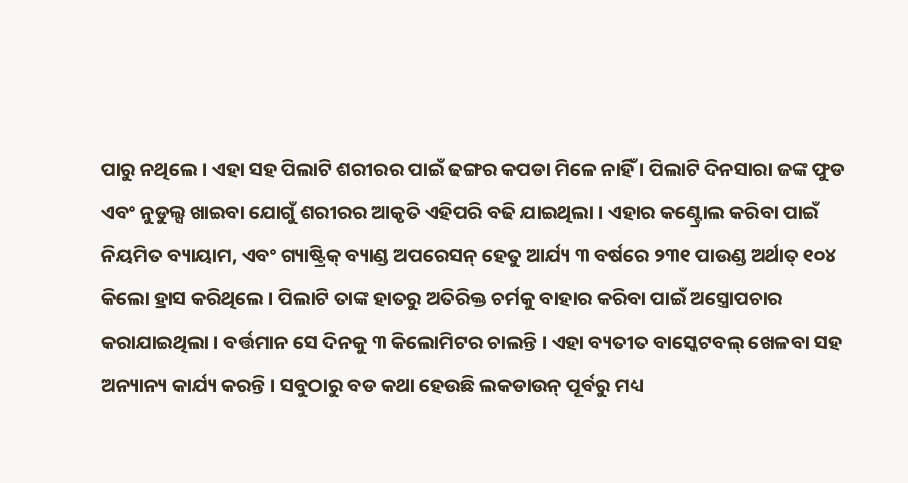ପାରୁ ନଥିଲେ । ଏହା ସହ ପିଲାଟି ଶରୀରର ପାଇଁ ଢଙ୍ଗର କପଡା ମିଳେ ନାହିଁ । ପିଲାଟି ଦିନସାରା ଜଙ୍କ ଫୁଡ ଏବଂ ନୁଡୁଲ୍ସ ଖାଇବା ଯୋଗୁଁ ଶରୀରର ଆକୃତି ଏହିପରି ବଢି ଯାଇଥିଲା । ଏହାର କଣ୍ଟ୍ରୋଲ କରିବା ପାଇଁ ନିୟମିତ ବ୍ୟାୟାମ, ଏବଂ ଗ୍ୟାଷ୍ଟ୍ରିକ୍ ବ୍ୟାଣ୍ଡ ଅପରେସନ୍ ହେତୁ ଆର୍ଯ୍ୟ ୩ ବର୍ଷରେ ୨୩୧ ପାଉଣ୍ଡ ଅର୍ଥାତ୍ ୧୦୪ କିଲୋ ହ୍ରାସ କରିଥିଲେ । ପିଲାଟି ତାଙ୍କ ହାତରୁ ଅତିରିକ୍ତ ଚର୍ମକୁ ବାହାର କରିବା ପାଇଁ ଅସ୍ତ୍ରୋପଚାର କରାଯାଇଥିଲା । ବର୍ତ୍ତମାନ ସେ ଦିନକୁ ୩ କିଲୋମିଟର ଚାଲନ୍ତି । ଏହା ବ୍ୟତୀତ ବାସ୍କେଟବଲ୍ ଖେଳବା ସହ ଅନ୍ୟାନ୍ୟ କାର୍ଯ୍ୟ କରନ୍ତି । ସବୁଠାରୁ ବଡ କଥା ହେଉଛି ଲକଡାଉନ୍ ପୂର୍ବରୁ ମଧ୍ୟ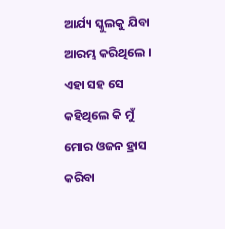ଆର୍ଯ୍ୟ ସ୍କୁଲକୁ ଯିବା ଆରମ୍ଭ କରିଥିଲେ । ଏହା ସହ ସେ କହିଥିଲେ କି ମୁଁ ମୋର ଓଜନ ହ୍ରାସ କରିବା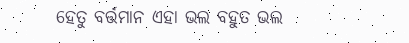ହେତୁ ବର୍ତ୍ତମାନ ଏହା ଭଲ ବହୁତ ଭଲ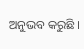ଅନୁଭବ କରୁଛି ।